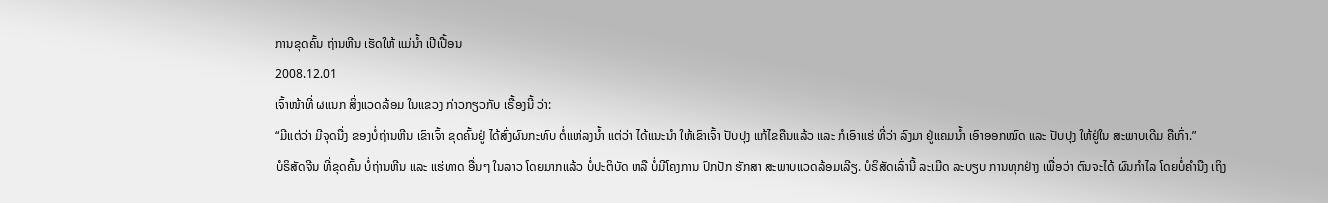ການຂຸດຄົ້ນ ຖ່ານຫີນ ເຮັດໃຫ້ ແມ່ນໍ້າ ເປີເປື້ອນ
2008.12.01
ເຈົ້າໜ້າທີ່ ຜແນກ ສິ່ງແວດລ້ອມ ໃນແຂວງ ກ່າວກຽວກັບ ເຣື້ອງນີ້ ວ່າ:
“ມີແຕ່ວ່າ ມີຈຸດນື່ງ ຂອງບໍ່ຖ່ານຫີນ ເຂົາເຈົ້າ ຂຸດຄົ້ນຢູ່ ໄດ້ສົ່ງຜົນກະທົບ ຕໍ່ແຫ່ລງນໍ້າ ແຕ່ວ່າ ໄດ້ແນະນໍາ ໃຫ້ເຂົາເຈົ້າ ປັບປຸງ ແກ້ໄຂຄືນແລ້ວ ແລະ ກໍເອົາແຮ່ ທີ່ວ່າ ລົງມາ ຢູ່ແຄມນໍ້າ ເອົາອອກໝົດ ແລະ ປັບປຸງ ໃຫ້ຢູ່ໃນ ສະພາບເດີມ ຄືເກົ່າ.”
ບໍຣິສັດຈີນ ທີ່ຂຸດຄົ້ນ ບໍ່ຖ່ານຫີນ ແລະ ແຮ່ທາດ ອື່ນໆ ໃນລາວ ໂດຍມາກແລ້ວ ບໍ່ປະຕິບັດ ຫລື ບໍ່ມີໂຄງການ ປົກປັກ ຮັກສາ ສະພາບແວດລ້ອມເລີຽ. ບໍຣິສັດເລົ່ານີ້ ລະເມີດ ລະບຽບ ການທຸກຢ່າງ ເພື່ອວ່າ ຕົນຈະໄດ້ ຜົນກໍາໄລ ໂດຍບໍ່ຄໍານືງ ເຖິງ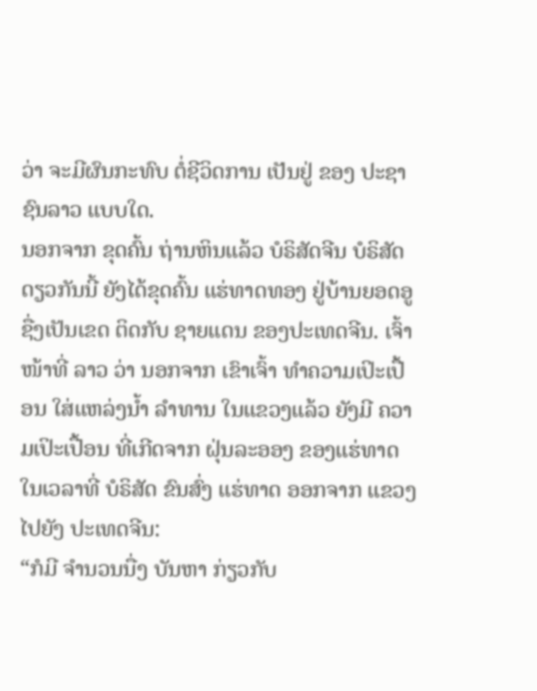ວ່າ ຈະມີຜົນກະທົບ ຕໍ່ຊີວິດການ ເປັນຢູ່ ຂອງ ປະຊາຊົນລາວ ແບບໃດ.
ນອກຈາກ ຂຸດຄົ້ນ ຖ່ານຫິນແລ້ວ ບໍຣິສັດຈີນ ບໍຣິສັດດຽວກັນນີ້ ຍັງໄດ້ຂຸດຄົ້ນ ແຮ່ທາດທອງ ຢູ່ບ້ານຍອດອູ ຊື່ງເປັນເຂດ ຕິດກັບ ຊາຍແດນ ຂອງປະເທດຈີນ. ເຈົ້າໜ້າທີ່ ລາວ ວ່າ ນອກຈາກ ເຂົາເຈົ້າ ທໍາຄວາມເປິະເປື້ອນ ໃສ່ແຫລ່ງນໍ້າ ລໍາທານ ໃນແຂວງແລ້ວ ຍັງມີ ຄວາມເປິະເປື້ອນ ທີ່ເກີດຈາກ ຝຸ່ນລະອອງ ຂອງແຮ່ທາດ ໃນເວລາທີ່ ບໍຣິສັດ ຂົນສົ່ງ ແຮ່ທາດ ອອກຈາກ ແຂວງ ໄປຍັງ ປະເທດຈີນ:
“ກໍມີ ຈໍານວນນື່ງ ບັນຫາ ກ່ຽວກັບ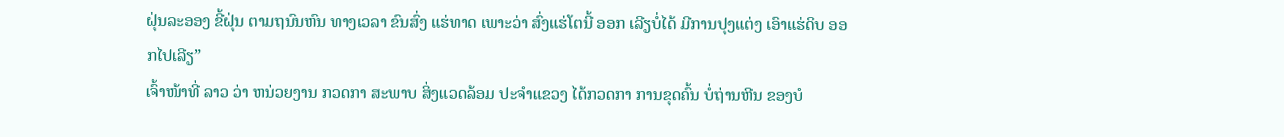ຝຸ່ນລະອອງ ຂີ້ຝຸ່ນ ຕາມຖນົນຫົນ ທາງເວລາ ຂົນສົ່ງ ແຮ່ທາດ ເພາະວ່າ ສົ່ງແຮ່ໂຕນີ້ ອອກ ເລີຽບໍ່ໄດ້ ມີການປຸງແຕ່ງ ເອົາແຮ່ດິບ ອອກໄປເລີຽ”
ເຈົ້າໜ້າທີ່ ລາວ ວ່າ ຫນ່ວຍງານ ກວດກາ ສະພາບ ສິ່ງແວດລ້ອມ ປະຈໍາແຂວງ ໄດ້ກວດກາ ການຂຸດຄົ້ນ ບໍ່ຖ່ານຫີນ ຂອງບໍ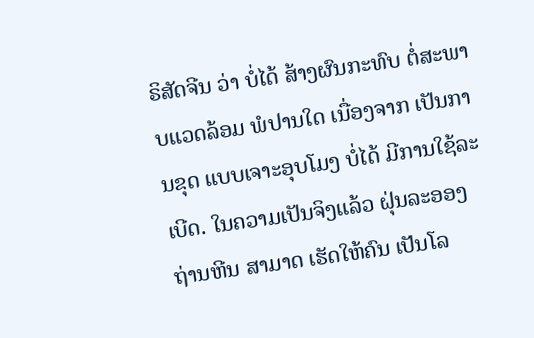ຣິສັດຈີນ ວ່າ ບໍ່ໄດ້ ສ້າງຜົນກະທົບ ຕໍ່ສະພາບແວດລ້ອມ ພໍປານໃດ ເນື່ອງຈາກ ເປັນການຂຸດ ແບບເຈາະອຸບໂມງ ບໍ່ໄດ້ ມີການໃຊ້ລະເບີດ. ໃນຄວາມເປັນຈິງແລ້ວ ຝຸ່ນລະອອງ ຖ່ານຫີນ ສາມາດ ເຮັດໃຫ້ຄົນ ເປັນໂລ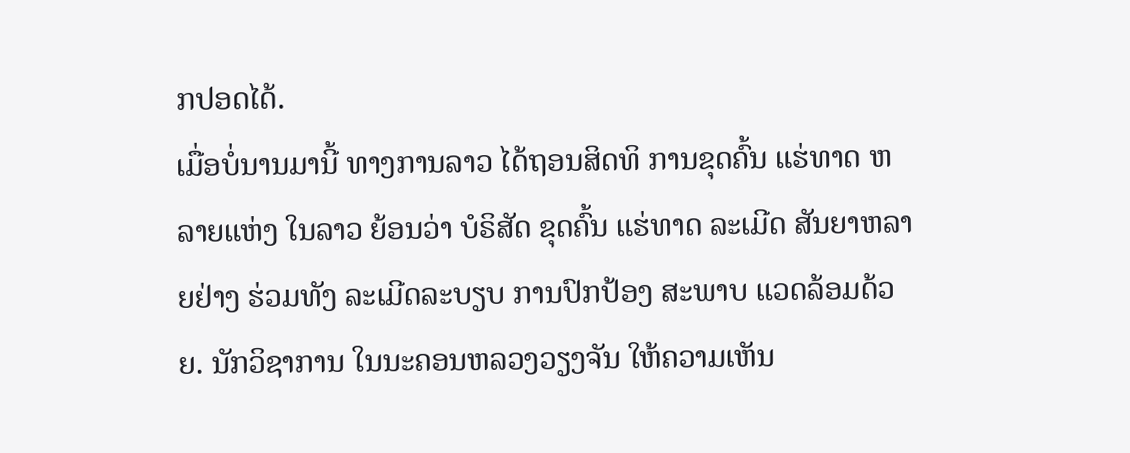ກປອດໄດ້.
ເມື່ອບໍ່ນານມານີ້ ທາງການລາວ ໄດ້ຖອນສິດທິ ການຂຸດຄົ້ນ ແຮ່ທາດ ຫລາຍແຫ່ງ ໃນລາວ ຍ້ອນວ່າ ບໍຣິສັດ ຂຸດຄົ້ນ ແຮ່ທາດ ລະເມີດ ສັນຍາຫລາຍຢ່າງ ຮ່ວມທັງ ລະເມີດລະບຽບ ການປົກປ້ອງ ສະພາບ ແວດລ້ອມດ້ວຍ. ນັກວິຊາການ ໃນນະຄອນຫລວງວຽງຈັນ ໃຫ້ຄວາມເຫັນ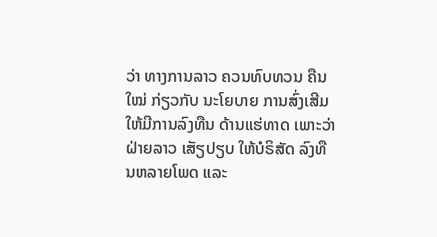ວ່າ ທາງການລາວ ຄວນທົບທວນ ຄືນໃໝ່ ກ່ຽວກັບ ນະໂຍບາຍ ການສົ່ງເສີມ ໃຫ້ມີການລົງທືນ ດ້ານແຮ່ທາດ ເພາະວ່າ ຝ່າຍລາວ ເສັຽປຽບ ໃຫ້ບໍຣິສັດ ລົງທືນຫລາຍໂພດ ແລະ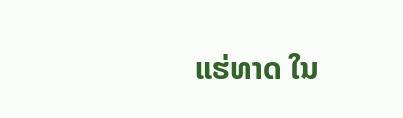ແຮ່ທາດ ໃນ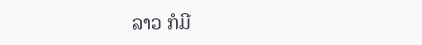ລາວ ກໍມີ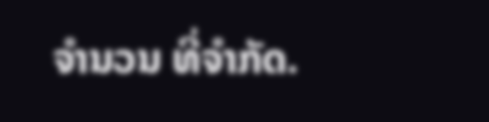ຈໍານວນ ທີ່ຈໍາກັດ.